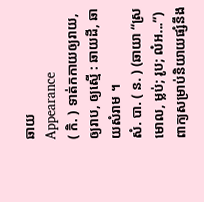ឆាយ
Appearance
( កិ. ) ទាត់កកាយឲ្យរាយ, ឲ្យរាប, ឲ្យស្មើ : ឆាយដី, ឆាយសំរាម ។
សំ. បា. ( ន. ) (ឆាយា “ស្រមោល, ម្លប់; រូប; លំអ...”) ពាក្យសម្រាប់និយាយផ្សំនឹង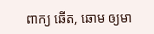ពាក្យ ឆើត, ឆោម ឲ្យមា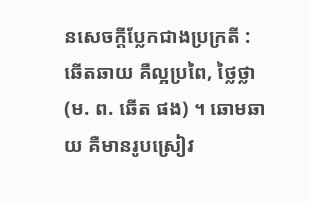នសេចក្តីប្លែកជាងប្រក្រតី : ឆើតឆាយ គឺល្អប្រពៃ, ថ្លៃថ្លា (ម. ព. ឆើត ផង) ។ ឆោមឆាយ គឺមានរូបស្រៀវ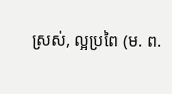ស្រស់, ល្អប្រពៃ (ម. ព.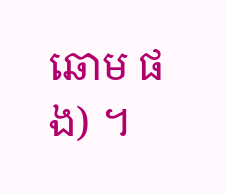ឆោម ផង) ។